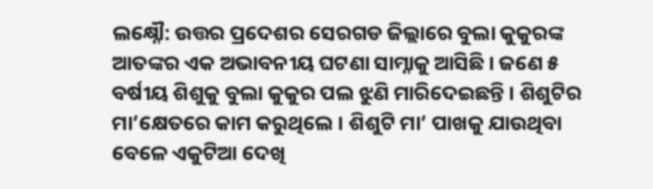ଲକ୍ଷ୍ନୌ: ଉତ୍ତର ପ୍ରଦେଶର ସେରଗଡ ଜିଲ୍ଲାରେ ବୁଲା କୁକୁରଙ୍କ ଆତଙ୍କର ଏକ ଅଭାବନୀୟ ଘଟଣା ସାମ୍ନାକୁ ଆସିଛି । ଜଣେ ୫ ବର୍ଷୀୟ ଶିଶୁକୁ ବୁଲା କୁକୁର ପଲ ଝୁଣି ମାରିଦେଇଛନ୍ତି । ଶିଶୁଟିର ମା’କ୍ଷେତରେ କାମ କରୁଥିଲେ । ଶିଶୁଟି ମା’ ପାଖକୁ ଯାଉଥିବା ବେଳେ ଏକୁଟିଆ ଦେଖି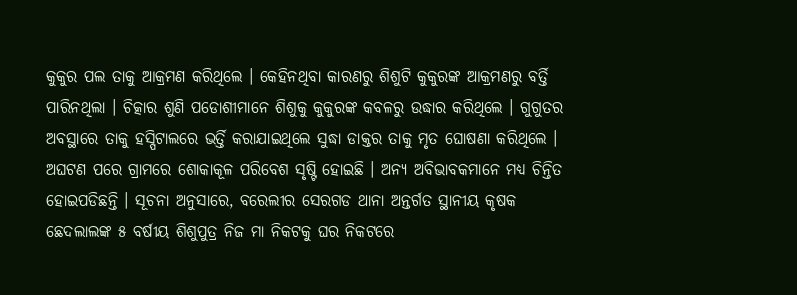କୁକୁର ପଲ ତାକୁ ଆକ୍ରମଣ କରିଥିଲେ । କେହିନଥିବା କାରଣରୁ ଶିଶୁଟି କୁକୁରଙ୍କ ଆକ୍ରମଣରୁ ବର୍ତ୍ତି ପାରିନଥିଲା । ଚିତ୍କାର ଶୁଣି ପଡୋଶୀମାନେ ଶିଶୁକୁ କୁକୁରଙ୍କ କବଳରୁ ଉଦ୍ଧାର କରିଥିଲେ । ଗୁଗୁତର ଅବସ୍ଥାରେ ତାକୁ ହସ୍ପିଟାଲରେ ଭର୍ତ୍ତି କରାଯାଇଥିଲେ ସୁଦ୍ଧା ଡାକ୍ତର ତାକୁ ମୃତ ଘୋଷଣା କରିଥିଲେ । ଅଘଟଣ ପରେ ଗ୍ରାମରେ ଶୋକାକୂଳ ପରିବେଶ ସୃଷ୍ଟି ହୋଇଛି । ଅନ୍ୟ ଅବିଭାବକମାନେ ମଧ୍ୟ ଚିନ୍ତିତ ହୋଇପଡିଛନ୍ତି । ସୂଚନା ଅନୁସାରେ, ବରେଲୀର ସେରଗଡ ଥାନା ଅନ୍ତର୍ଗତ ସ୍ଥାନୀୟ କୃଷକ ଛେଦଲାଲଙ୍କ ୫ ବର୍ଷୀୟ ଶିଶୁପୁତ୍ର ନିଜ ମା ନିକଟକୁ ଘର ନିକଟରେ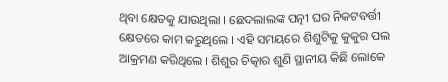ଥିବା କ୍ଷେତକୁ ଯାଉଥିଲା । ଛେଦଲାଲଙ୍କ ପତ୍ନୀ ଘର ନିକଟବର୍ତ୍ତୀ କ୍ଷେତରେ କାମ କରୁଥିଲେ । ଏହି ସମୟରେ ଶିଶୁଟିକୁ କୁକୁର ପଲ ଆକ୍ରମଣ କରିଥିଲେ । ଶିଶୁର ଚିତ୍କାର ଶୁଣି ସ୍ଥାନୀୟ କିଛି ଲୋକେ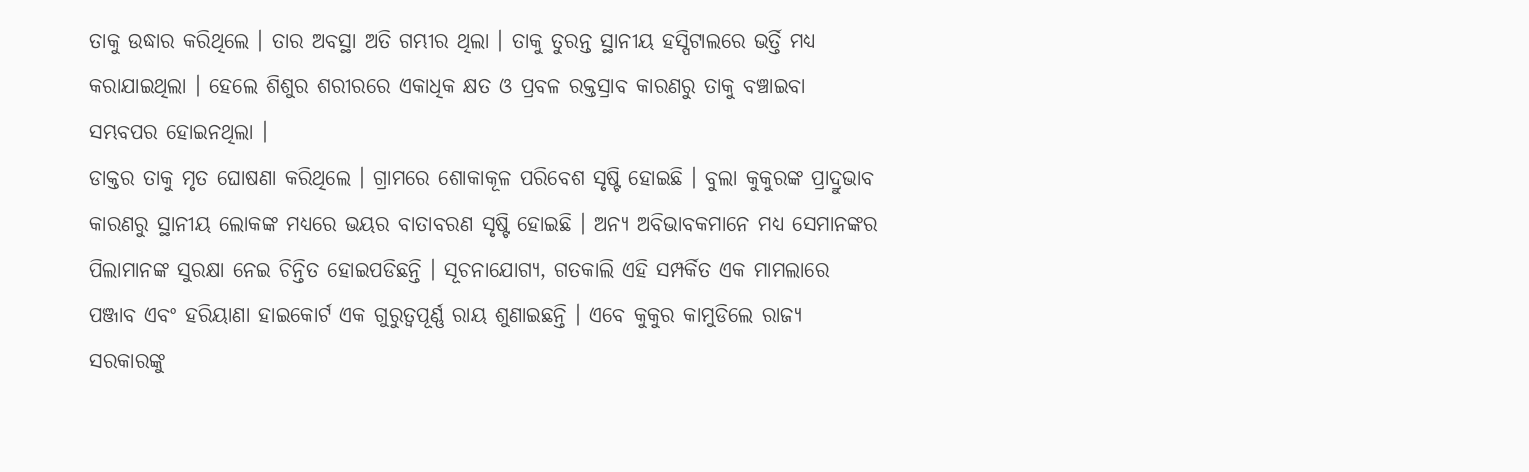ତାକୁ ଉଦ୍ଧାର କରିଥିଲେ । ତାର ଅବସ୍ଥା ଅତି ଗମ୍ଭୀର ଥିଲା । ତାକୁ ତୁରନ୍ତ ସ୍ଥାନୀୟ ହସ୍ପିଟାଲରେ ଭର୍ତ୍ତି ମଧ୍ୟ କରାଯାଇଥିଲା । ହେଲେ ଶିଶୁର ଶରୀରରେ ଏକାଧିକ କ୍ଷତ ଓ ପ୍ରବଳ ରକ୍ତସ୍ରାବ କାରଣରୁ ତାକୁ ବଞ୍ଚାଇବା ସମ୍ଭବପର ହୋଇନଥିଲା ।
ଡାକ୍ତର ତାକୁ ମୃତ ଘୋଷଣା କରିଥିଲେ । ଗ୍ରାମରେ ଶୋକାକୂଳ ପରିବେଶ ସୃଷ୍ଟି ହୋଇଛି । ବୁଲା କୁକୁରଙ୍କ ପ୍ରାଦ୍ରୁଭାବ କାରଣରୁ ସ୍ଥାନୀୟ ଲୋକଙ୍କ ମଧ୍ୟରେ ଭୟର ବାତାବରଣ ସୃଷ୍ଟି ହୋଇଛି । ଅନ୍ୟ ଅବିଭାବକମାନେ ମଧ୍ୟ ସେମାନଙ୍କର ପିଲାମାନଙ୍କ ସୁରକ୍ଷା ନେଇ ଚିନ୍ତିତ ହୋଇପଡିଛନ୍ତି । ସୂଚନାଯୋଗ୍ୟ, ଗତକାଲି ଏହି ସମ୍ପର୍କିତ ଏକ ମାମଲାରେ ପଞ୍ଜାବ ଏବଂ ହରିୟାଣା ହାଇକୋର୍ଟ ଏକ ଗୁରୁତ୍ୱପୂର୍ଣ୍ଣ ରାୟ ଶୁଣାଇଛନ୍ତି । ଏବେ କୁକୁର କାମୁଡିଲେ ରାଜ୍ୟ ସରକାରଙ୍କୁ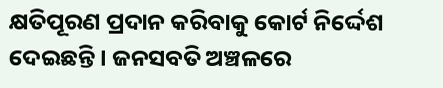କ୍ଷତିପୂରଣ ପ୍ରଦାନ କରିବାକୁ କୋର୍ଟ ନିର୍ଦ୍ଦେଶ ଦେଇଛନ୍ତି । ଜନସବତି ଅଞ୍ଚଳରେ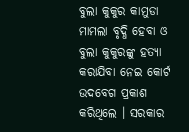ବୁଲା କୁକୁର କାମୁଡା ମାମଲା ବୃଦ୍ଧି ହେବା ଓ ବୁଲା କୁକୁରଙ୍କୁ ହତ୍ୟା କରାଯିବା ନେଇ କୋର୍ଟ ଉଦବେଗ ପ୍ରକାଶ କରିଥିଲେ । ସରକାର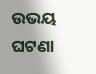ଉଭୟ ଘଟଣା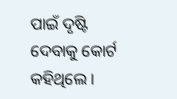ପାଇଁ ଦୃଷ୍ଟି ଦେବାକୁ କୋର୍ଟ କହିଥିଲେ ।